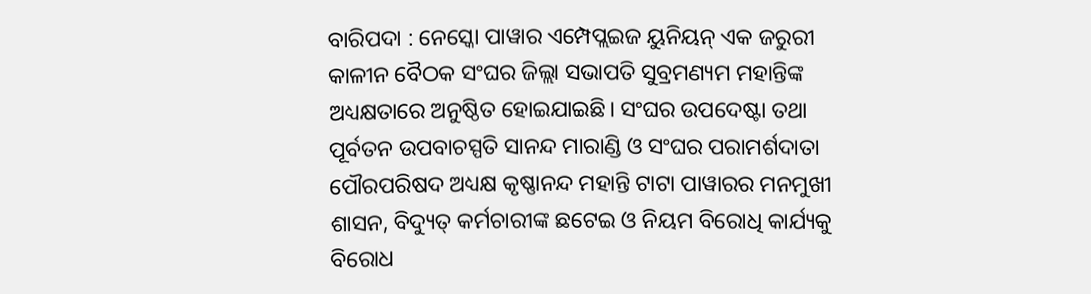ବାରିପଦା : ନେସ୍କୋ ପାୱାର ଏମ୍ପେପ୍ଲଇଜ ୟୁନିୟନ୍ ଏକ ଜରୁରୀ କାଳୀନ ବୈଠକ ସଂଘର ଜିଲ୍ଲା ସଭାପତି ସୁବ୍ରମଣ୍ୟମ ମହାନ୍ତିଙ୍କ ଅଧ୍ୟକ୍ଷତାରେ ଅନୁଷ୍ଠିତ ହୋଇଯାଇଛି। ସଂଘର ଉପଦେଷ୍ଟା ତଥା ପୂର୍ବତନ ଉପବାଚସ୍ପତି ସାନନ୍ଦ ମାରାଣ୍ଡି ଓ ସଂଘର ପରାମର୍ଶଦାତା ପୌରପରିଷଦ ଅଧ୍ୟକ୍ଷ କୃଷ୍ଣାନନ୍ଦ ମହାନ୍ତି ଟାଟା ପାୱାରର ମନମୁଖୀ ଶାସନ, ବିଦ୍ୟୁତ୍ କର୍ମଚାରୀଙ୍କ ଛଟେଇ ଓ ନିୟମ ବିରୋଧି କାର୍ଯ୍ୟକୁ ବିରୋଧ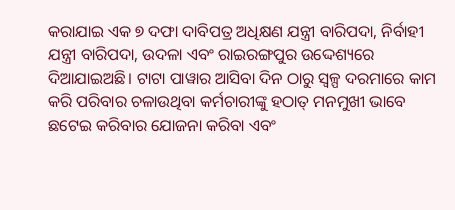କରାଯାଇ ଏକ ୭ ଦଫା ଦାବିପତ୍ର ଅଧିକ୍ଷଣ ଯନ୍ତ୍ରୀ ବାରିପଦା, ନିର୍ବାହୀ ଯନ୍ତ୍ରୀ ବାରିପଦା, ଉଦଳା ଏବଂ ରାଇରଙ୍ଗପୁର ଉଦ୍ଦେଶ୍ୟରେ ଦିଆଯାଇଅଛି। ଟାଟା ପାୱାର ଆସିବା ଦିନ ଠାରୁ ସ୍ୱଳ୍ପ ଦରମାରେ କାମ କରି ପରିବାର ଚଳାଉଥିବା କର୍ମଚାରୀଙ୍କୁ ହଠାତ୍ ମନମୁଖୀ ଭାବେ ଛଟେଇ କରିବାର ଯୋଜନା କରିବା ଏବଂ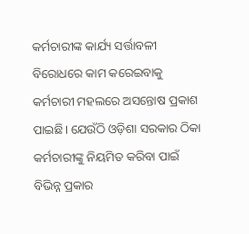କର୍ମଚାରୀଙ୍କ କାର୍ଯ୍ୟ ସର୍ତ୍ତାବଳୀ ବିରୋଧରେ କାମ କରେଇବାକୁ କର୍ମଚାରୀ ମହଲରେ ଅସନ୍ତୋଷ ପ୍ରକାଶ ପାଇଛି। ଯେଉଁଠି ଓଡ଼ିଶା ସରକାର ଠିକା କର୍ମଚାରୀଙ୍କୁ ନିୟମିତ କରିବା ପାଇଁ ବିଭିନ୍ନ ପ୍ରକାର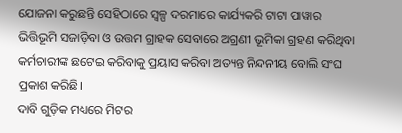ଯୋଜନା କରୁଛନ୍ତି ସେହିଠାରେ ସ୍ୱଳ୍ପ ଦରମାରେ କାର୍ଯ୍ୟକରି ଟାଟା ପାୱାର ଭିତ୍ତିଭୂମି ସଜାଡ଼ିବା ଓ ଉତ୍ତମ ଗ୍ରାହକ ସେବାରେ ଅଗ୍ରଣୀ ଭୂମିକା ଗ୍ରହଣ କରିଥିବା କର୍ମଚାରୀଙ୍କ ଛଟେଇ କରିବାକୁ ପ୍ରୟାସ କରିବା ଅତ୍ୟନ୍ତ ନିନ୍ଦନୀୟ ବୋଲି ସଂଘ ପ୍ରକାଶ କରିଛି।
ଦାବି ଗୁଡ଼ିକ ମଧ୍ୟରେ ମିଟର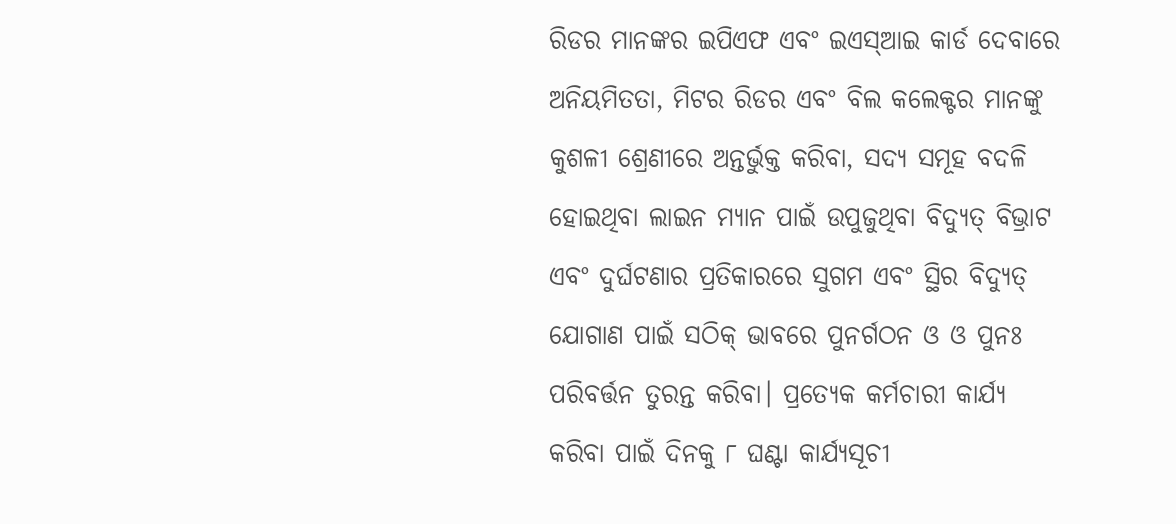ରିଡର ମାନଙ୍କର ଇପିଏଫ ଏବଂ ଇଏସ୍ଆଇ କାର୍ଡ ଦେବାରେ ଅନିୟମିତତା, ମିଟର ରିଡର ଏବଂ ବିଲ କଲେକ୍ଟର ମାନଙ୍କୁ କୁଶଳୀ ଶ୍ରେଣୀରେ ଅନ୍ତର୍ଭୁକ୍ତ କରିବା, ସଦ୍ୟ ସମୂହ ବଦଳି ହୋଇଥିବା ଲାଇନ ମ୍ୟାନ ପାଇଁ ଉପୁଜୁଥିବା ବିଦ୍ୟୁତ୍ ବିଭ୍ରାଟ ଏବଂ ଦୁର୍ଘଟଣାର ପ୍ରତିକାରରେ ସୁଗମ ଏବଂ ସ୍ଥିର ବିଦ୍ୟୁତ୍ ଯୋଗାଣ ପାଇଁ ସଠିକ୍ ଭାବରେ ପୁନର୍ଗଠନ ଓ ଓ ପୁନଃ ପରିବର୍ତ୍ତନ ତୁରନ୍ତ କରିବା। ପ୍ରତ୍ୟେକ କର୍ମଚାରୀ କାର୍ଯ୍ୟ କରିବା ପାଇଁ ଦିନକୁ ୮ ଘଣ୍ଟା କାର୍ଯ୍ୟସୂଚୀ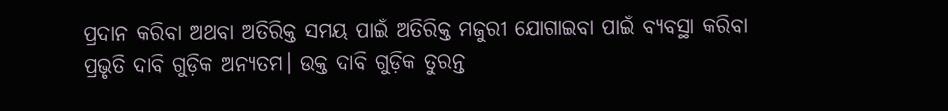ପ୍ରଦାନ କରିବା ଅଥବା ଅତିରିକ୍ତ ସମୟ ପାଇଁ ଅତିରିକ୍ତ ମଜୁରୀ ଯୋଗାଇବା ପାଇଁ ବ୍ୟବସ୍ଥା କରିବା ପ୍ରଭୃତି ଦାବି ଗୁଡ଼ିକ ଅନ୍ୟତମ। ଉକ୍ତ ଦାବି ଗୁଡ଼ିକ ତୁରନ୍ତ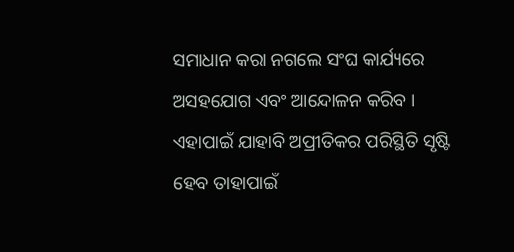ସମାଧାନ କରା ନଗଲେ ସଂଘ କାର୍ଯ୍ୟରେ ଅସହଯୋଗ ଏବଂ ଆନ୍ଦୋଳନ କରିବ । ଏହାପାଇଁ ଯାହାବି ଅପ୍ରୀତିକର ପରିସ୍ଥିତି ସୃଷ୍ଟି ହେବ ତାହାପାଇଁ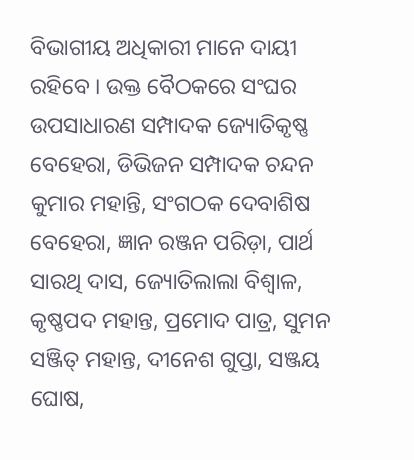ବିଭାଗୀୟ ଅଧିକାରୀ ମାନେ ଦାୟୀ ରହିବେ । ଉକ୍ତ ବୈଠକରେ ସଂଘର ଉପସାଧାରଣ ସମ୍ପାଦକ ଜ୍ୟୋତିକୃଷ୍ଣ ବେହେରା, ଡିଭିଜନ ସମ୍ପାଦକ ଚନ୍ଦନ କୁମାର ମହାନ୍ତି, ସଂଗଠକ ଦେବାଶିଷ ବେହେରା, ଜ୍ଞାନ ରଞ୍ଜନ ପରିଡ଼ା, ପାର୍ଥ ସାରଥି ଦାସ, ଜ୍ୟୋତିଲାଲା ବିଶ୍ୱାଳ, କୃଷ୍ଣପଦ ମହାନ୍ତ, ପ୍ରମୋଦ ପାତ୍ର, ସୁମନ ସଞ୍ଜିତ୍ ମହାନ୍ତ, ଦୀନେଶ ଗୁପ୍ତା, ସଞ୍ଜୟ ଘୋଷ,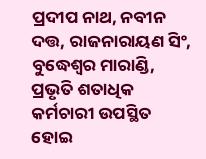ପ୍ରଦୀପ ନାଥ, ନବୀନ ଦତ୍ତ, ରାଜନାରାୟଣ ସିଂ, ବୁଦ୍ଧେଶ୍ୱର ମାରାଣ୍ଡି, ପ୍ରଭୃତି ଶତାଧିକ କର୍ମଚାରୀ ଉପସ୍ଥିତ ହୋଇ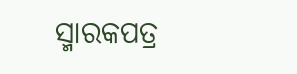ସ୍ମାରକପତ୍ର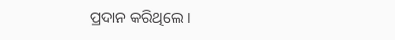ପ୍ରଦାନ କରିଥିଲେ ।